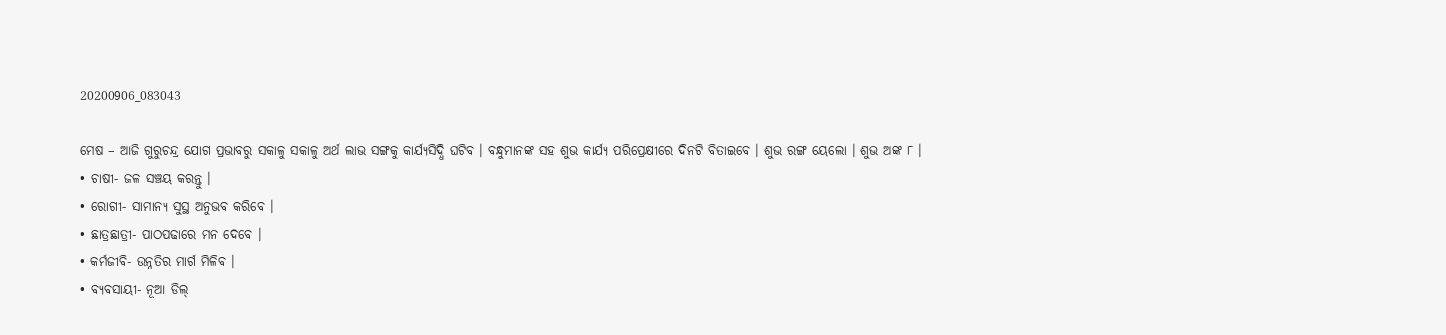20200906_083043

ମେଷ – ଆଜି ଗୁରୁଚନ୍ଦ୍ର ଯୋଗ ପ୍ରଭାବରୁ ସକାଳୁ ସକାଳୁ ଅର୍ଥ ଲାଭ ସଙ୍ଗକୁ କାର୍ଯ୍ୟସିଦ୍ଧି ଘଟିବ । ବନ୍ଧୁମାନଙ୍କ ସହ ଶୁଭ କାର୍ଯ୍ୟ ପରିପ୍ରେକ୍ଷୀରେ ଦିନଟି ବିତାଇବେ । ଶୁଭ ରଙ୍ଗ ୟେଲୋ । ଶୁଭ ଅଙ୍କ ୮ ।
• ଚାଷୀ- ଜଳ ସଞ୍ଚୟ କରନ୍ତୁ ।
• ରୋଗୀ- ସାମାନ୍ୟ ସୁସ୍ଥ ଅନୁଭବ କରିବେ ।
• ଛାତ୍ରଛାତ୍ରୀ- ପାଠପଢାରେ ମନ ଦେବେ ।
• କର୍ମଜୀବି- ଉନ୍ନତିର ମାର୍ଗ ମିଳିବ ।
• ବ୍ୟବସାୟୀ- ନୂଆ ଡିଲ୍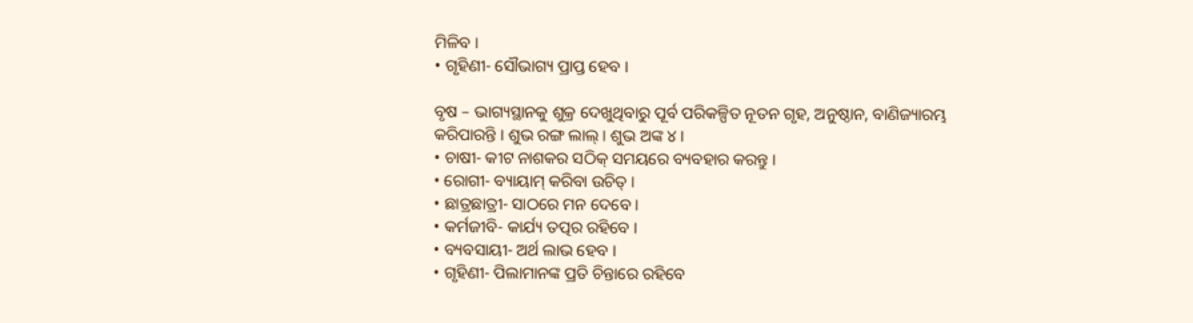ମିଳିବ ।
• ଗୃହିଣୀ- ସୌଭାଗ୍ୟ ପ୍ରାପ୍ତ ହେବ ।

ବୃଷ – ଭାଗ୍ୟସ୍ଥାନକୁ ଶୁକ୍ର ଦେଖୁଥିବାରୁ ପୂର୍ବ ପରିକଳ୍ପିତ ନୂତନ ଗୃହ, ଅନୁଷ୍ଠାନ, ବାଣିଜ୍ୟାରମ୍ଭ କରିପାରନ୍ତି । ଶୁଭ ରଙ୍ଗ ଲାଲ୍ । ଶୁଭ ଅଙ୍କ ୪ ।
• ଚାଷୀ- କୀଟ ନାଶକର ସଠିକ୍ ସମୟରେ ବ୍ୟବହାର କରନ୍ତୁ ।
• ରୋଗୀ- ବ୍ୟାୟାମ୍ କରିବା ଉଚିତ୍ ।
• ଛାତ୍ରଛାତ୍ରୀ- ସାଠରେ ମନ ଦେବେ ।
• କର୍ମଜୀବି- କାର୍ଯ୍ୟ ତତ୍ପର ରହିବେ ।
• ବ୍ୟବସାୟୀ- ଅର୍ଥ ଲାଭ ହେବ ।
• ଗୃହିଣୀ- ପିଲାମାନଙ୍କ ପ୍ରତି ଚିନ୍ତାରେ ରହିବେ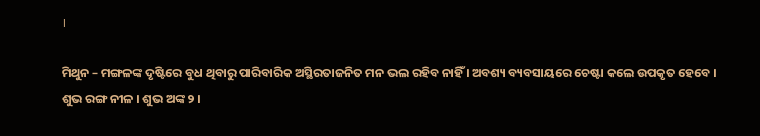।

ମିଥୁନ – ମଙ୍ଗଳଙ୍କ ଦୃଷ୍ଟିରେ ବୁଧ ଥିବାରୁ ପାରିବାରିକ ଅସ୍ଥିରତାଜନିତ ମନ ଭଲ ରହିବ ନାହିଁ । ଅବଶ୍ୟ ବ୍ୟବସାୟରେ ଚେଷ୍ଟା କଲେ ଉପକୃତ ହେବେ । ଶୁଭ ରଙ୍ଗ ନୀଳ । ଶୁଭ ଅଙ୍କ ୨ ।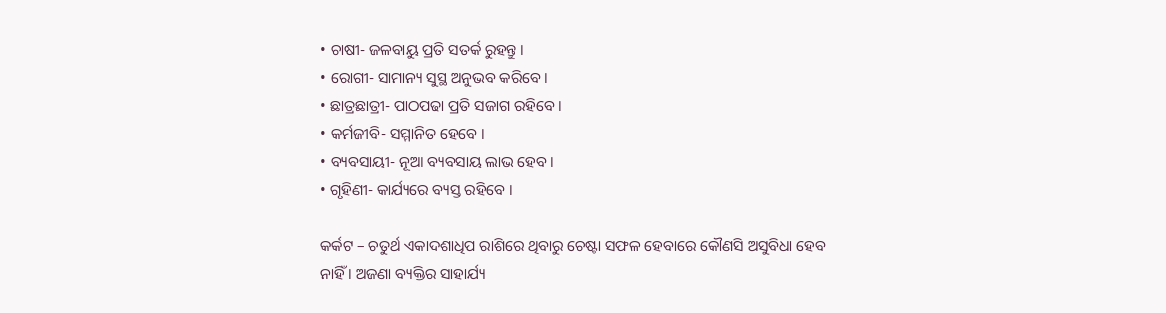• ଚାଷୀ- ଜଳବାୟୁ ପ୍ରତି ସତର୍କ ରୁହନ୍ତୁ ।
• ରୋଗୀ- ସାମାନ୍ୟ ସୁସ୍ଥ ଅନୁଭବ କରିବେ ।
• ଛାତ୍ରଛାତ୍ରୀ- ପାଠପଢା ପ୍ରତି ସଜାଗ ରହିବେ ।
• କର୍ମଜୀବି- ସମ୍ମାନିତ ହେବେ ।
• ବ୍ୟବସାୟୀ- ନୂଆ ବ୍ୟବସାୟ ଲାଭ ହେବ ।
• ଗୃହିଣୀ- କାର୍ଯ୍ୟରେ ବ୍ୟସ୍ତ ରହିବେ ।

କର୍କଟ – ଚତୁର୍ଥ ଏକାଦଶାଧିପ ରାଶିରେ ଥିବାରୁ ଚେଷ୍ଟା ସଫଳ ହେବାରେ କୌଣସି ଅସୁବିଧା ହେବ ନାହିଁ । ଅଜଣା ବ୍ୟକ୍ତିର ସାହାର୍ଯ୍ୟ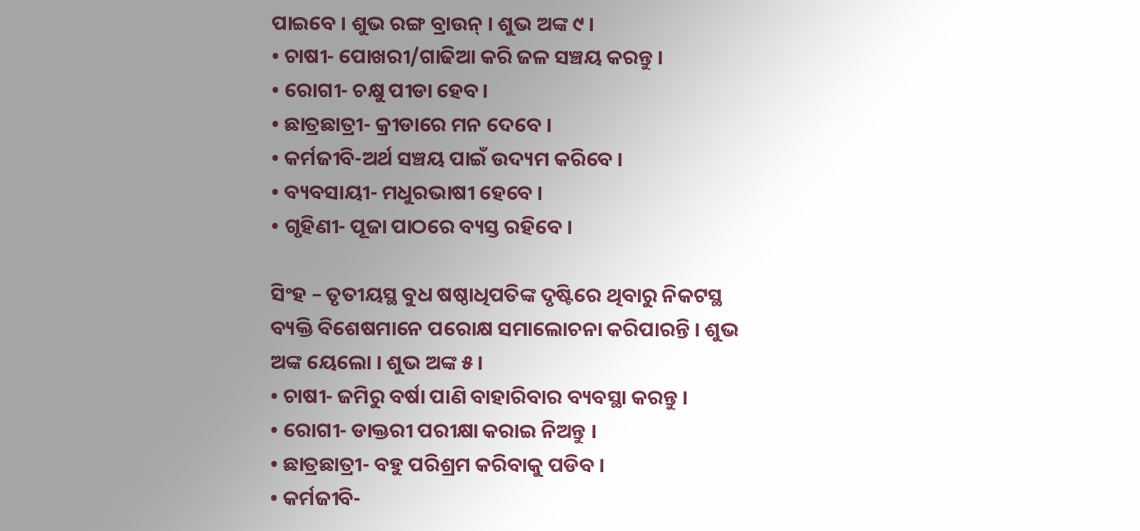ପାଇବେ । ଶୁଭ ରଙ୍ଗ ବ୍ରାଉନ୍ । ଶୁଭ ଅଙ୍କ ୯ ।
• ଚାଷୀ- ପୋଖରୀ/ଗାଢିଆ କରି ଜଳ ସଞ୍ଚୟ କରନ୍ତୁ ।
• ରୋଗୀ- ଚକ୍ଷୁ ପୀଡା ହେବ ।
• ଛାତ୍ରଛାତ୍ରୀ- କ୍ରୀଡାରେ ମନ ଦେବେ ।
• କର୍ମଜୀବି-ଅର୍ଥ ସଞ୍ଚୟ ପାଇଁ ଉଦ୍ୟମ କରିବେ ।
• ବ୍ୟବସାୟୀ- ମଧୁରଭାଷୀ ହେବେ ।
• ଗୃହିଣୀ- ପୂଜା ପାଠରେ ବ୍ୟସ୍ତ ରହିବେ ।

ସିଂହ – ତୃତୀୟସ୍ଥ ବୁଧ ଷଷ୍ଠାଧିପତିଙ୍କ ଦୃଷ୍ଟିରେ ଥିବାରୁ ନିକଟସ୍ଥ ବ୍ୟକ୍ତି ବିଶେଷମାନେ ପରୋକ୍ଷ ସମାଲୋଚନା କରିପାରନ୍ତି । ଶୁଭ ଅଙ୍କ ୟେଲୋ । ଶୁଭ ଅଙ୍କ ୫ ।
• ଚାଷୀ- ଜମିରୁ ବର୍ଷା ପାଣି ବାହାରିବାର ବ୍ୟବସ୍ଥା କରନ୍ତୁ ।
• ରୋଗୀ- ଡାକ୍ତରୀ ପରୀକ୍ଷା କରାଇ ନିଅନ୍ତୁ ।
• ଛାତ୍ରଛାତ୍ରୀ- ବହୁ ପରିଶ୍ରମ କରିବାକୁ ପଡିବ ।
• କର୍ମଜୀବି-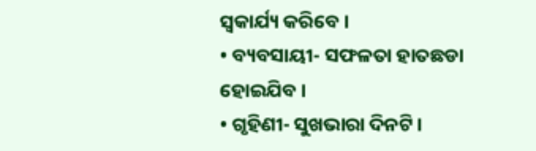ସ୍ୱକାର୍ଯ୍ୟ କରିବେ ।
• ବ୍ୟବସାୟୀ- ସଫଳତା ହାତଛଡା ହୋଇଯିବ ।
• ଗୃହିଣୀ- ସୁଖଭାରା ଦିନଟି ।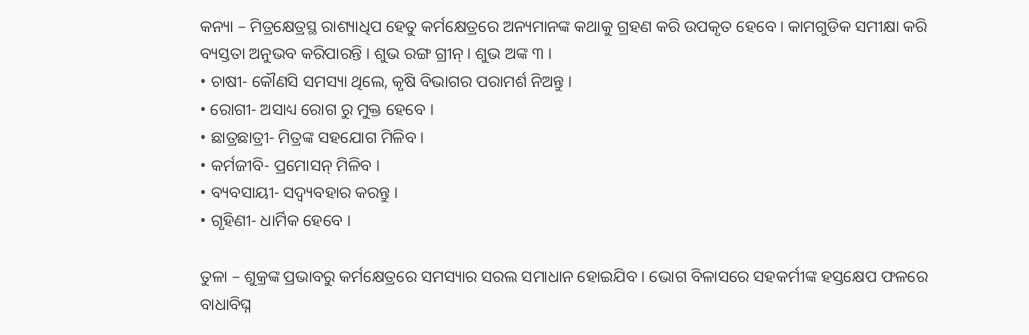କନ୍ୟା – ମିତ୍ରକ୍ଷେତ୍ରସ୍ଥ ରାଶ୍ୟାଧିପ ହେତୁ କର୍ମକ୍ଷେତ୍ରରେ ଅନ୍ୟମାନଙ୍କ କଥାକୁ ଗ୍ରହଣ କରି ଉପକୃତ ହେବେ । କାମଗୁଡିକ ସମୀକ୍ଷା କରି ବ୍ୟସ୍ତତା ଅନୁଭବ କରିପାରନ୍ତି । ଶୁଭ ରଙ୍ଗ ଗ୍ରୀନ୍ । ଶୁଭ ଅଙ୍କ ୩ ।
• ଚାଷୀ- କୌଣସି ସମସ୍ୟା ଥିଲେ, କୃଷି ବିଭାଗର ପରାମର୍ଶ ନିଅନ୍ତୁ ।
• ରୋଗୀ- ଅସାଧ୍ୟ ରୋଗ ରୁ ମୁକ୍ତ ହେବେ ।
• ଛାତ୍ରଛାତ୍ରୀ- ମିତ୍ରଙ୍କ ସହଯୋଗ ମିଳିବ ।
• କର୍ମଜୀବି- ପ୍ରମୋସନ୍ ମିଳିବ ।
• ବ୍ୟବସାୟୀ- ସଦ୍ବ୍ୟବହାର କରନ୍ତୁ ।
• ଗୃହିଣୀ- ଧାର୍ମିକ ହେବେ ।

ତୁଳା – ଶୁକ୍ରଙ୍କ ପ୍ରଭାବରୁ କର୍ମକ୍ଷେତ୍ରରେ ସମସ୍ୟାର ସରଲ ସମାଧାନ ହୋଇଯିବ । ଭୋଗ ବିଳାସରେ ସହକର୍ମୀଙ୍କ ହସ୍ତକ୍ଷେପ ଫଳରେ ବାଧାବିଘ୍ନ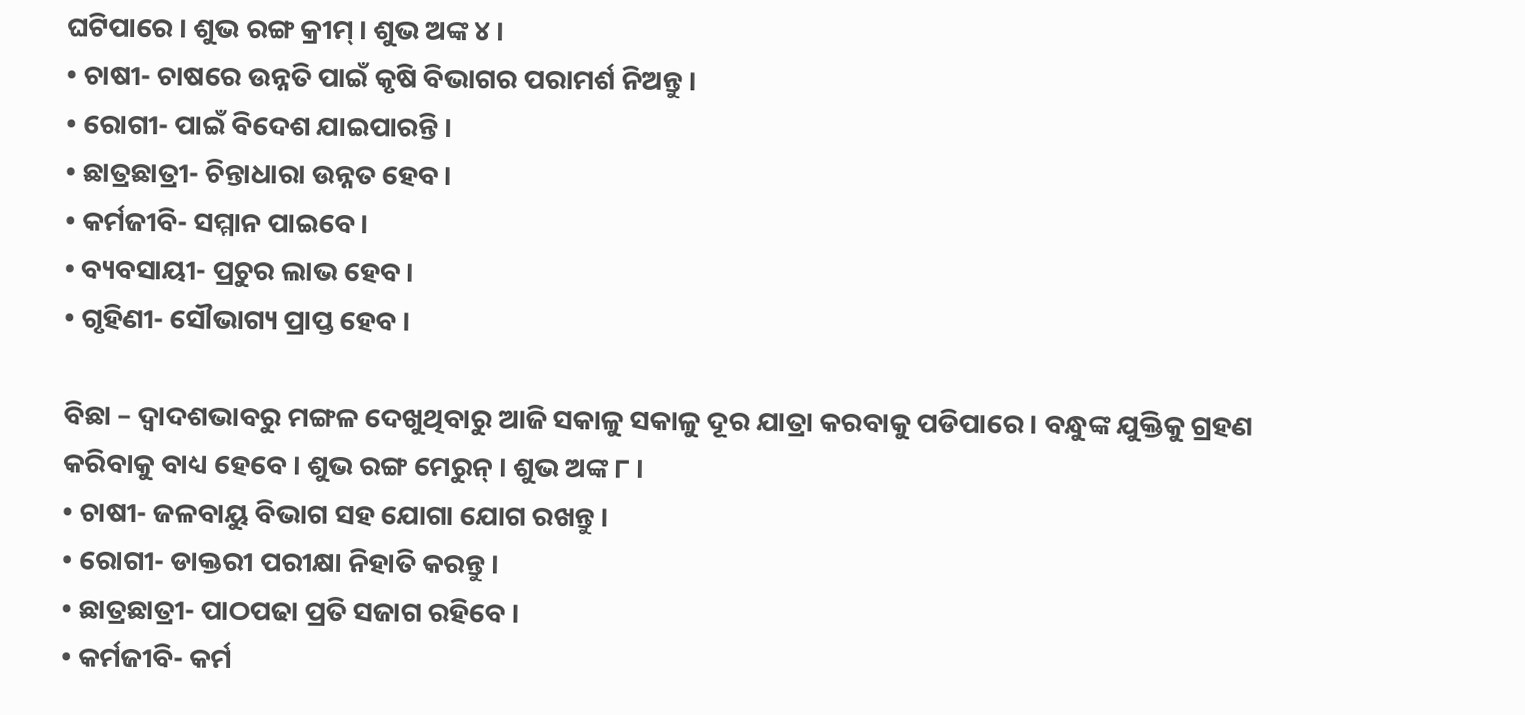ଘଟିପାରେ । ଶୁଭ ରଙ୍ଗ କ୍ରୀମ୍ । ଶୁଭ ଅଙ୍କ ୪ ।
• ଚାଷୀ- ଚାଷରେ ଉନ୍ନତି ପାଇଁ କୃଷି ବିଭାଗର ପରାମର୍ଶ ନିଅନ୍ତୁ ।
• ରୋଗୀ- ପାଇଁ ବିଦେଶ ଯାଇପାରନ୍ତି ।
• ଛାତ୍ରଛାତ୍ରୀ- ଚିନ୍ତାଧାରା ଉନ୍ନତ ହେବ ।
• କର୍ମଜୀବି- ସମ୍ମାନ ପାଇବେ ।
• ବ୍ୟବସାୟୀ- ପ୍ରଚୁର ଲାଭ ହେବ ।
• ଗୃହିଣୀ- ସୌଭାଗ୍ୟ ପ୍ରାପ୍ତ ହେବ ।

ବିଛା – ଦ୍ୱାଦଶଭାବରୁ ମଙ୍ଗଳ ଦେଖୁଥିବାରୁ ଆଜି ସକାଳୁ ସକାଳୁ ଦୂର ଯାତ୍ରା କରବାକୁ ପଡିପାରେ । ବନ୍ଧୁଙ୍କ ଯୁକ୍ତିକୁ ଗ୍ରହଣ କରିବାକୁ ବାଧ୍ୟ ହେବେ । ଶୁଭ ରଙ୍ଗ ମେରୁନ୍ । ଶୁଭ ଅଙ୍କ ୮ ।
• ଚାଷୀ- ଜଳବାୟୁ ବିଭାଗ ସହ ଯୋଗା ଯୋଗ ରଖନ୍ତୁ ।
• ରୋଗୀ- ଡାକ୍ତରୀ ପରୀକ୍ଷା ନିହାତି କରନ୍ତୁ ।
• ଛାତ୍ରଛାତ୍ରୀ- ପାଠପଢା ପ୍ରତି ସଜାଗ ରହିବେ ।
• କର୍ମଜୀବି- କର୍ମ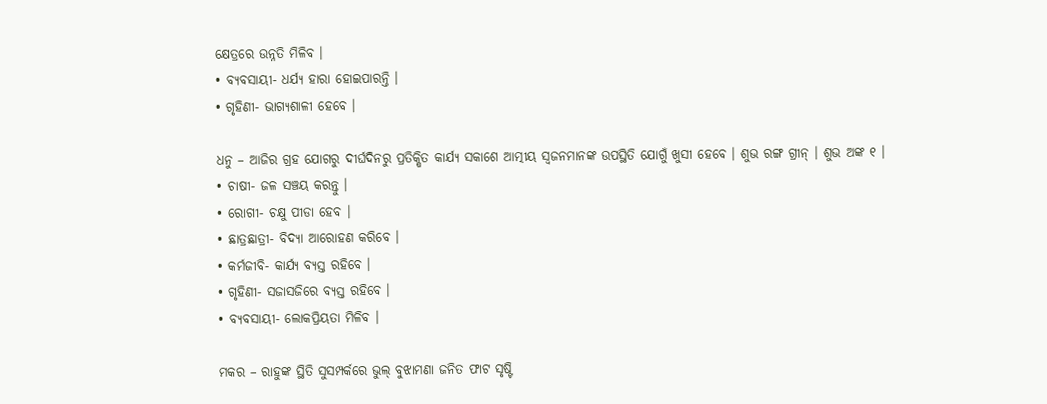କ୍ଷେତ୍ରରେ ଉନ୍ନତି ମିଳିବ ।
• ବ୍ୟବସାୟୀ- ଧର୍ଯ୍ୟ ହାରା ହୋଇପାରନ୍ତି ।
• ଗୃହିଣୀ- ଭାଗ୍ୟଶାଳୀ ହେବେ ।

ଧନୁ – ଆଜିର ଗ୍ରହ ଯୋଗରୁ ଦୀର୍ଘଦିନରୁ ପ୍ରତିକ୍ଷିତ କାର୍ଯ୍ୟ ସକାଶେ ଆତ୍ମୀୟ ସ୍ୱଜନମାନଙ୍କ ଉପସ୍ଥିତି ଯୋଗୁଁ ଖୁସୀ ହେବେ । ଶୁଭ ରଙ୍ଗ ଗ୍ରୀନ୍ । ଶୁଭ ଅଙ୍କ ୧ ।
• ଚାଷୀ- ଜଳ ସଞ୍ଚୟ କରନ୍ତୁ ।
• ରୋଗୀ- ଚକ୍ଷୁ ପୀଡା ହେବ ।
• ଛାତ୍ରଛାତ୍ରୀ- ବିଦ୍ୟା ଆରୋହଣ କରିବେ ।
• କର୍ମଜୀବି- କାର୍ଯ୍ୟ ବ୍ୟସ୍ତ ରହିବେ ।
• ଗୃହିଣୀ- ସଜାସଜିରେ ବ୍ୟସ୍ତ ରହିବେ ।
• ବ୍ୟବସାୟୀ- ଲୋକପ୍ରିୟତା ମିଳିବ ।

ମକର – ରାହୁଙ୍କ ସ୍ଥିତି ସୁସମ୍ପର୍କରେ ଭୁଲ୍ ବୁଝାମଣା ଜନିତ ଫାଟ ସୃଷ୍ଟି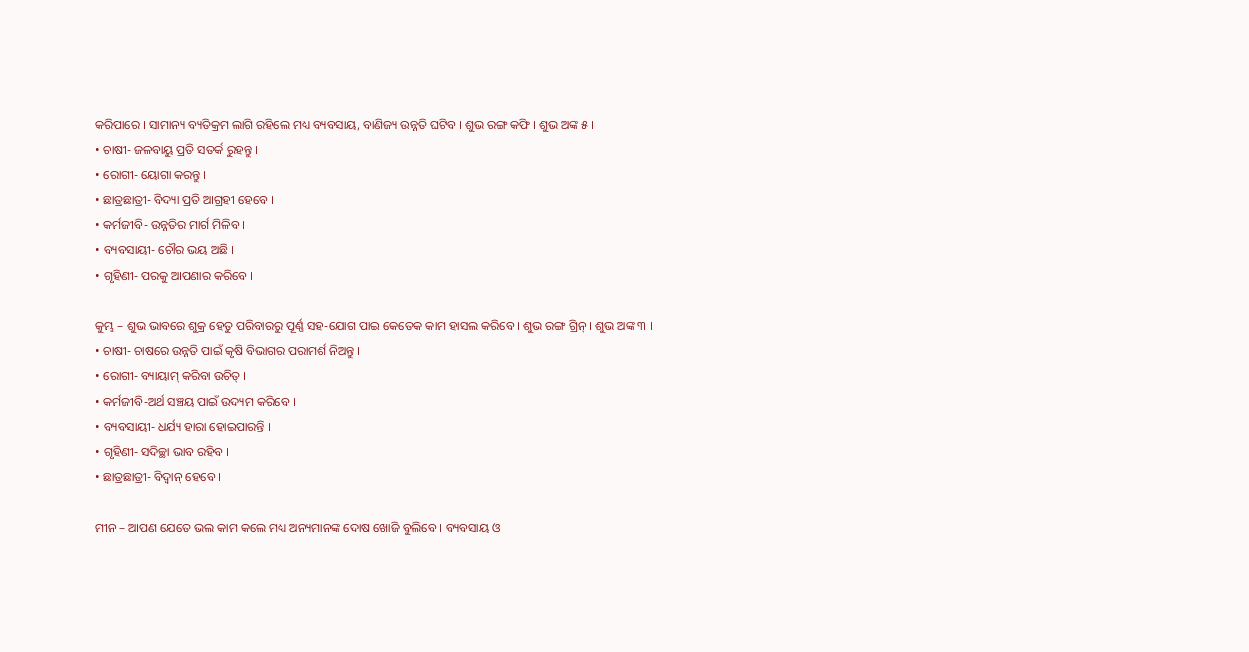କରିପାରେ । ସାମାନ୍ୟ ବ୍ୟତିକ୍ରମ ଲାଗି ରହିଲେ ମଧ୍ୟ ବ୍ୟବସାୟ, ବାଣିଜ୍ୟ ଉନ୍ନତି ଘଟିବ । ଶୁଭ ରଙ୍ଗ କଫି । ଶୁଭ ଅଙ୍କ ୫ ।
• ଚାଷୀ- ଜଳବାୟୁ ପ୍ରତି ସତର୍କ ରୁହନ୍ତୁ ।
• ରୋଗୀ- ୟୋଗା କରନ୍ତୁ ।
• ଛାତ୍ରଛାତ୍ରୀ- ବିଦ୍ୟା ପ୍ରତି ଆଗ୍ରହୀ ହେବେ ।
• କର୍ମଜୀବି- ଉନ୍ନତିର ମାର୍ଗ ମିଳିବ ।
• ବ୍ୟବସାୟୀ- ଚୌର ଭୟ ଅଛି ।
• ଗୃହିଣୀ- ପରକୁ ଆପଣାର କରିବେ ।

କୁମ୍ଭ – ଶୁଭ ଭାବରେ ଶୁକ୍ର ହେତୁ ପରିବାରରୁ ପୂର୍ଣ୍ଣ ସହ-ଯୋଗ ପାଇ କେତେକ କାମ ହାସଲ କରିବେ । ଶୁଭ ରଙ୍ଗ ଗ୍ରିନ୍ । ଶୁଭ ଅଙ୍କ ୩ ।
• ଚାଷୀ- ଚାଷରେ ଉନ୍ନତି ପାଇଁ କୃଷି ବିଭାଗର ପରାମର୍ଶ ନିଅନ୍ତୁ ।
• ରୋଗୀ- ବ୍ୟାୟାମ୍ କରିବା ଉଚିତ୍ ।
• କର୍ମଜୀବି-ଅର୍ଥ ସଞ୍ଚୟ ପାଇଁ ଉଦ୍ୟମ କରିବେ ।
• ବ୍ୟବସାୟୀ- ଧର୍ଯ୍ୟ ହାରା ହୋଇପାରନ୍ତି ।
• ଗୃହିଣୀ- ସଦିଚ୍ଛା ଭାବ ରହିବ ।
• ଛାତ୍ରଛାତ୍ରୀ- ବିଦ୍ୱାନ୍ ହେବେ ।

ମୀନ – ଆପଣ ଯେତେ ଭଲ କାମ କଲେ ମଧ୍ୟ ଅନ୍ୟମାନଙ୍କ ଦୋଷ ଖୋଜି ବୁଲିବେ । ବ୍ୟବସାୟ ଓ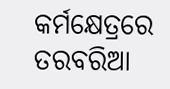କର୍ମକ୍ଷେତ୍ରରେ ତରବରିଆ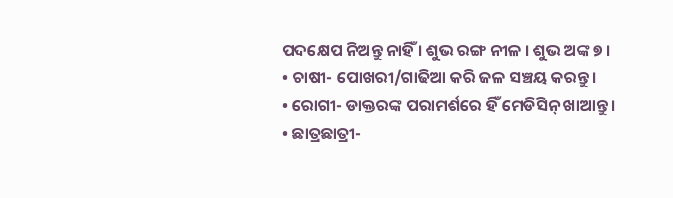ପଦକ୍ଷେପ ନିଅନ୍ତୁ ନାହିଁ । ଶୁଭ ରଙ୍ଗ ନୀଳ । ଶୁଭ ଅଙ୍କ ୭ ।
• ଚାଷୀ- ପୋଖରୀ/ଗାଢିଆ କରି ଜଳ ସଞ୍ଚୟ କରନ୍ତୁ ।
• ରୋଗୀ- ଡାକ୍ତରଙ୍କ ପରାମର୍ଶରେ ହିଁ ମେଡିସିନ୍ ଖାଆନ୍ତୁ ।
• ଛାତ୍ରଛାତ୍ରୀ-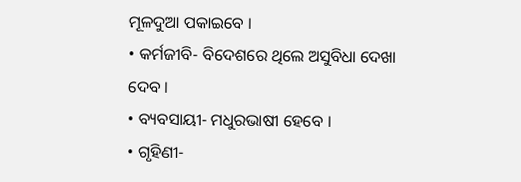ମୂଳଦୁଆ ପକାଇବେ ।
• କର୍ମଜୀବି- ବିଦେଶରେ ଥିଲେ ଅସୁବିଧା ଦେଖା ଦେବ ।
• ବ୍ୟବସାୟୀ- ମଧୁରଭାଷୀ ହେବେ ।
• ଗୃହିଣୀ-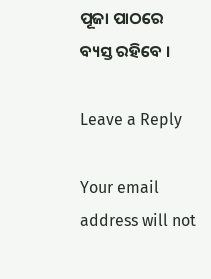ପୂଜା ପାଠରେ ବ୍ୟସ୍ତ ରହିବେ ।

Leave a Reply

Your email address will not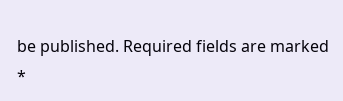be published. Required fields are marked *